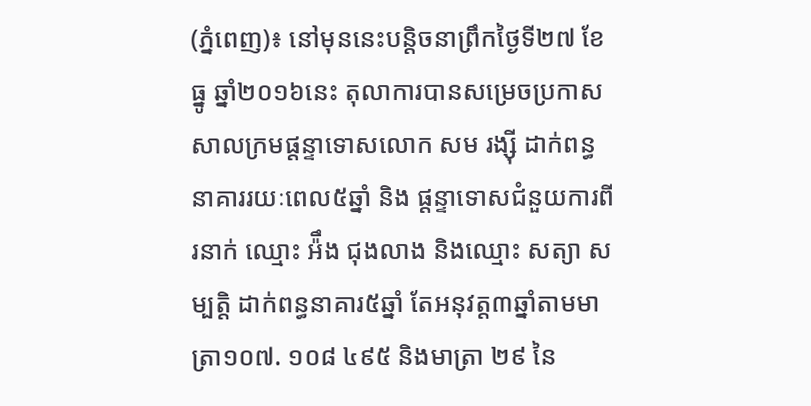(ភ្នំពេញ)៖ នៅមុននេះបន្តិចនាព្រឹកថ្ងៃទី២៧ ខែធ្នូ ឆ្នាំ២០១៦នេះ តុលាការបានសម្រេចប្រកាសសាលក្រមផ្តន្ទាទោសលោក សម រង្ស៊ី ដាក់ពន្ធនាគាររយៈពេល៥ឆ្នាំ និង ផ្តន្ទាទោសជំនួយការពីរនាក់ ឈ្មោះ អ៉ឹង ជុងលាង និងឈ្មោះ សត្យា សម្បត្តិ ដាក់ពន្ធនាគារ៥ឆ្នាំ តែអនុវត្ត៣ឆ្នាំតាមមាត្រា១០៧. ១០៨ ៤៩៥ និងមាត្រា ២៩ នៃ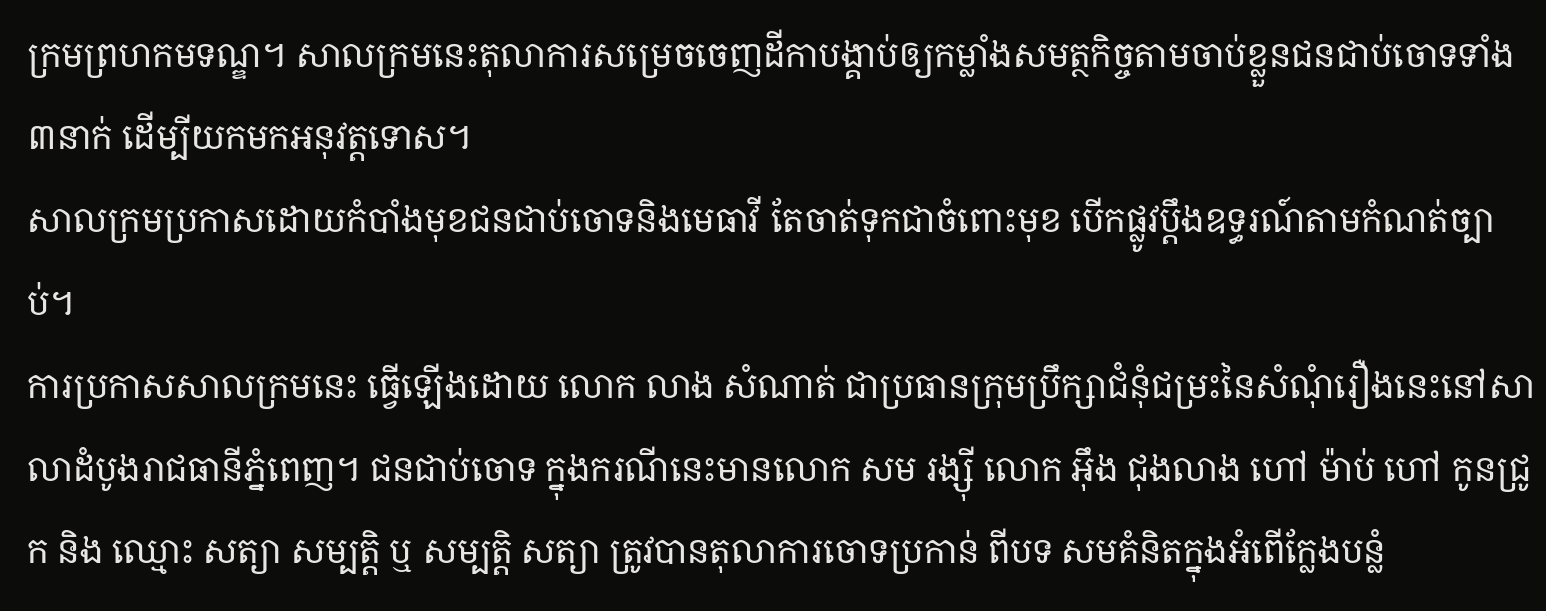ក្រមព្រហកមទណ្ឌ។ សាលក្រមនេះតុលាការសម្រេចចេញដីកាបង្គាប់ឲ្យកម្លាំងសមត្ថកិច្ចតាមចាប់ខ្លួនជនជាប់ចោទទាំង៣នាក់ ដើម្បីយកមកអនុវត្តទោស។
សាលក្រមប្រកាសដោយកំបាំងមុខជនជាប់ចោទនិងមេធាវី តែចាត់ទុកជាចំពោះមុខ បើកផ្លូវប្តឹងឧទ្ធរណ៍តាមកំណត់ច្បាប់។
ការប្រកាសសាលក្រមនេះ ធ្វើឡើងដោយ លោក លាង សំណាត់ ជាប្រធានក្រុមប្រឹក្សាជំនុំជម្រះនៃសំណុំរឿងនេះនៅសាលាដំបូងរាជធានីភ្នំពេញ។ ជនជាប់ចោទ ក្នុងករណីនេះមានលោក សម រង្ស៊ី លោក អ៊ឹង ជុងលាង ហៅ ម៉ាប់ ហៅ កូនជ្រូក និង ឈ្មោះ សត្យា សម្បត្តិ ឬ សម្បត្តិ សត្យា ត្រូវបានតុលាការចោទប្រកាន់ ពីបទ សមគំនិតក្នុងអំពើក្លែងបន្លំ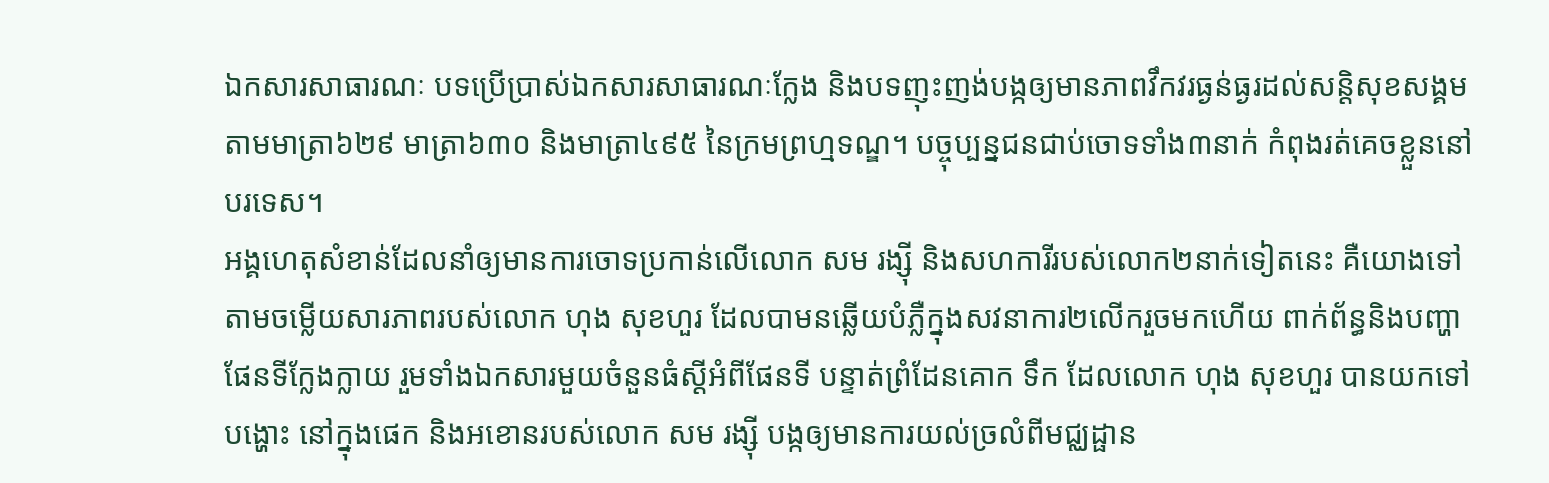ឯកសារសាធារណៈ បទប្រើប្រាស់ឯកសារសាធារណៈក្លែង និងបទញុះញង់បង្កឲ្យមានភាពវឹកវរធ្ងន់ធ្ងរដល់សន្តិសុខសង្គម តាមមាត្រា៦២៩ មាត្រា៦៣០ និងមាត្រា៤៩៥ នៃក្រមព្រហ្មទណ្ឌ។ បច្ចុប្បន្នជនជាប់ចោទទាំង៣នាក់ កំពុងរត់គេចខ្លួននៅបរទេស។
អង្គហេតុសំខាន់ដែលនាំឲ្យមានការចោទប្រកាន់លើលោក សម រង្ស៊ី និងសហការីរបស់លោក២នាក់ទៀតនេះ គឺយោងទៅតាមចម្លើយសារភាពរបស់លោក ហុង សុខហួរ ដែលបាមនឆ្លើយបំភ្លឺក្នុងសវនាការ២លើករួចមកហើយ ពាក់ព័ន្ធនិងបញ្ហាផែនទីក្លែងក្លាយ រួមទាំងឯកសារមួយចំនួនធំស្ដីអំពីផែនទី បន្ទាត់ព្រំដែនគោក ទឹក ដែលលោក ហុង សុខហួរ បានយកទៅបង្ហោះ នៅក្នុងផេក និងអខោនរបស់លោក សម រង្ស៊ី បង្កឲ្យមានការយល់ច្រលំពីមជ្ឈដ្ផាន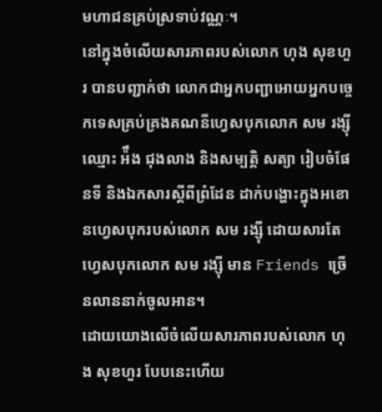មហាជនគ្រប់ស្រទាប់វណ្ណៈ។
នៅក្នុងចំលើយសារភាពរបស់លោក ហុង សុខហួរ បានបញ្ជាក់ថា លោកជាអ្នកបញ្ជាអោយអ្នកបច្ចេកទេសគ្រប់គ្រងគណនីហ្វេសបុកលោក សម រង្ស៊ី ឈ្មោះ អ៉ឹង ជុងលាង និងសម្បត្តិ សត្យា រៀបចំផែនទី និងឯកសារស្ដីពីព្រំដែន ដាក់បង្ហោះក្នុងអខោនហ្វេសបុករបស់លោក សម រង្ស៊ី ដោយសារតែហ្វេសបុកលោក សម រង្ស៊ី មាន Friends ច្រើនលាននាក់ចូលអាន។
ដោយយោងលើចំលើយសារភាពរបស់លោក ហុង សុខហួរ បែបនេះហើយ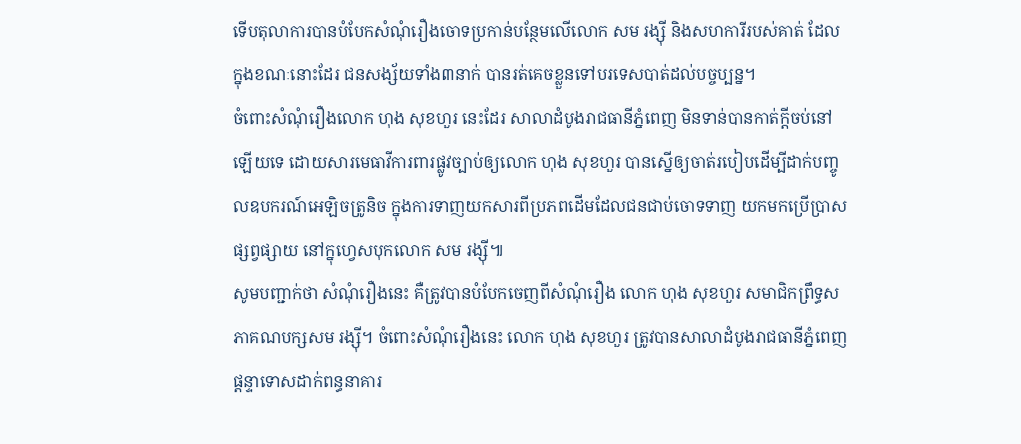ទើបតុលាការបានបំបែកសំណុំរឿងចោទប្រកាន់បន្ថែមលើលោក សម រង្ស៊ី និងសហការីរបស់គាត់ ដែលក្នុងខណៈនោះដែរ ជនសង្ស័យទាំង៣នាក់ បានរត់គេចខ្លួនទៅបរទេសបាត់ដល់បច្ចប្បន្ន។
ចំពោះសំណុំរឿងលោក ហុង សុខហួរ នេះដែរ សាលាដំបូងរាជធានីភ្នំពេញ មិនទាន់បានកាត់ក្ដីចប់នៅឡើយទេ ដោយសារមេធាវីការពារផ្លូវច្បាប់ឲ្យលោក ហុង សុខហួរ បានស្នើឲ្យចាត់របៀបដើម្បីដាក់បញ្ចូលឧបករណ៍អេឡិចត្រូនិច ក្នុងការទាញយកសារពីប្រភពដើមដែលជនជាប់ចោទទាញ យកមកប្រើប្រាសផ្សព្វផ្សាយ នៅក្នុហ្វេសបុកលោក សម រង្ស៊ី៕
សូមបញ្ជាក់ថា សំណុំរឿងនេះ គឺត្រូវបានបំបែកចេញពីសំណុំរឿង លោក ហុង សុខហួរ សមាជិកព្រឹទ្ធសភាគណបក្សសម រង្ស៊ី។ ចំពោះសំណុំរឿងនេះ លោក ហុង សុខហួរ ត្រូវបានសាលាដំបូងរាជធានីភ្នំពេញ ផ្តន្ទាទោសដាក់ពន្ធនាគារ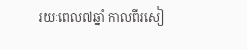រយៈពេល៧ឆ្នាំ កាលពីរសៀ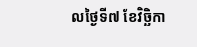លថ្ងៃទី៧ ខែវិច្ឆិកា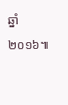ឆ្នាំ២០១៦៕